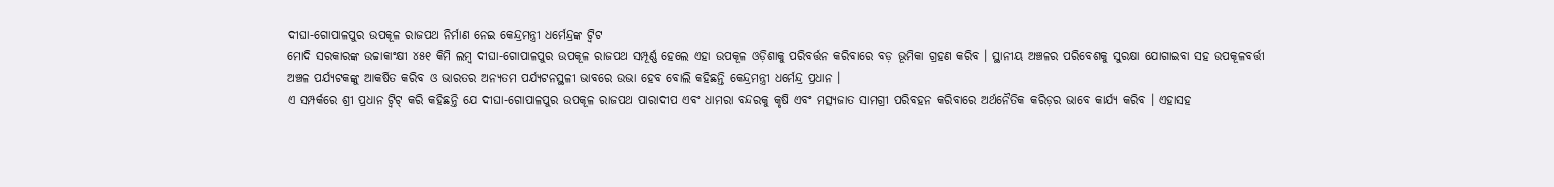ଦୀଘା-ଗୋପାଳପୁର ଉପକୂଳ ରାଜପଥ ନିର୍ମାଣ ନେଇ କେନ୍ଦ୍ରମନ୍ତ୍ରୀ ଧର୍ମେନ୍ଦ୍ରଙ୍କ ଟ୍ୱିଟ
ମୋଦି ସରକାରଙ୍କ ଉଚ୍ଚାକାଂକ୍ଷୀ ୪୫୧ କିମି ଲମ୍ବ ଦୀଘା-ଗୋପାଳପୁର ଉପକୂଳ ରାଜପଥ ସମ୍ପୂର୍ଣ୍ଣ ହେଲେ ଏହା ଉପକୂଳ ଓଡ଼ିଶାକୁ ପରିବର୍ତ୍ତନ କରିବାରେ ବଡ଼ ଭୂମିକା ଗ୍ରହଣ କରିବ । ସ୍ଥାନୀୟ ଅଞ୍ଚଳର ପରିବେଶକୁ ସୁରକ୍ଷା ଯୋଗାଇବା ସହ ଉପକୂଳବର୍ତ୍ତୀ ଅଞ୍ଚଳ ପର୍ଯ୍ୟଟକଙ୍କୁ ଆକର୍ଷିତ କରିବ ଓ ଭାରତର ଅନ୍ୟତମ ପର୍ଯ୍ୟଟନସ୍ଥଳୀ ଭାବରେ ଉଭା ହେବ ବୋଲି କହିଛନ୍ତି କେନ୍ଦ୍ରମନ୍ତ୍ରୀ ଧର୍ମେନ୍ଦ୍ର ପ୍ରଧାନ ।
ଏ ସମ୍ପର୍କରେ ଶ୍ରୀ ପ୍ରଧାନ ଟ୍ୱିଟ୍ କରି କହିଛନ୍ତି ଯେ ଦୀଘା-ଗୋପାଳପୁର ଉପକୂଳ ରାଜପଥ ପାରାଦୀପ ଏବଂ ଧାମରା ବନ୍ଦରକୁ କୃଷି ଏବଂ ମତ୍ସ୍ୟଜାତ ସାମଗ୍ରୀ ପରିବହନ କରିବାରେ ଅର୍ଥନୈତିକ କରିଡ଼ର ଭାବେ କାର୍ଯ୍ୟ କରିବ । ଏହାସହ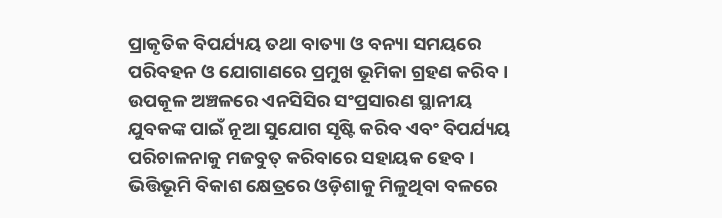ପ୍ରାକୃତିକ ବିପର୍ଯ୍ୟୟ ତଥା ବାତ୍ୟା ଓ ବନ୍ୟା ସମୟରେ ପରିବହନ ଓ ଯୋଗାଣରେ ପ୍ରମୁଖ ଭୂମିକା ଗ୍ରହଣ କରିବ । ଉପକୂଳ ଅଞ୍ଚଳରେ ଏନସିସିର ସଂପ୍ରସାରଣ ସ୍ଥାନୀୟ ଯୁବକଙ୍କ ପାଇଁ ନୂଆ ସୁଯୋଗ ସୃଷ୍ଟି କରିବ ଏବଂ ବିପର୍ଯ୍ୟୟ ପରିଚାଳନାକୁ ମଜବୁତ୍ କରିବାରେ ସହାୟକ ହେବ । ଭିତ୍ତିଭୂମି ବିକାଶ କ୍ଷେତ୍ରରେ ଓଡ଼ିଶାକୁ ମିଳୁଥିବା ବଳରେ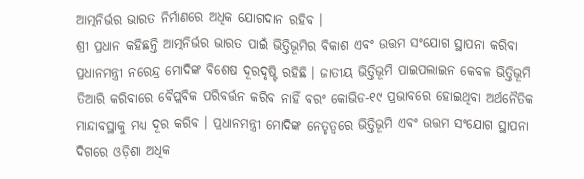ଆତ୍ମନିର୍ଭର ଭାରତ ନିର୍ମାଣରେ ଅଧିକ ଯୋଗଦାନ ରହିବ ।
ଶ୍ରୀ ପ୍ରଧାନ କହିଛନ୍ତି ଆତ୍ମନିର୍ଭର ଭାରତ ପାଇଁ ଭିତ୍ତିଭୂମିର ବିକାଶ ଏବଂ ଉତ୍ତମ ସଂଯୋଗ ସ୍ଥାପନା କରିବା ପ୍ରଧାନମନ୍ତ୍ରୀ ନରେନ୍ଦ୍ର ମୋଦିଙ୍କ ବିଶେଷ ଦୂରଦୃଷ୍ଟି ରହିଛି । ଜାତୀୟ ଭିତ୍ତିଭୂମି ପାଇପଲାଇନ କେବଳ ଭିତ୍ତିଭୂମି ତିଆରି କରିବାରେ ବୈପ୍ଲବିକ ପରିବର୍ତ୍ତନ କରିବ ନାହିଁ ବରଂ କୋଭିଡ-୧୯ ପ୍ରଭାବରେ ହୋଇଥିବା ଅର୍ଥନୈତିକ ମାନ୍ଦାବସ୍ଥାକୁ ମଧ୍ୟ ଦୂର କରିବ । ପ୍ରଧାନମନ୍ତ୍ରୀ ମୋଦିଙ୍କ ନେତୃତ୍ୱରେ ଭିତ୍ତିଭୂମି ଏବଂ ଉତ୍ତମ ସଂଯୋଗ ସ୍ଥାପନା ଦିଗରେ ଓଡ଼ିଶା ଅଧିକ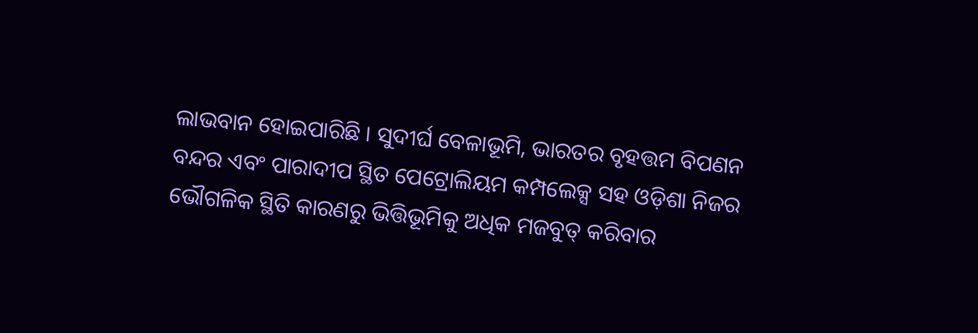ଲାଭବାନ ହୋଇପାରିଛି । ସୁଦୀର୍ଘ ବେଳାଭୂମି, ଭାରତର ବୃହତ୍ତମ ବିପଣନ ବନ୍ଦର ଏବଂ ପାରାଦୀପ ସ୍ଥିତ ପେଟ୍ରୋଲିୟମ କମ୍ପଲେକ୍ସ ସହ ଓଡ଼ିଶା ନିଜର ଭୌଗଳିକ ସ୍ଥିତି କାରଣରୁ ଭିତ୍ତିଭୂମିକୁ ଅଧିକ ମଜବୁତ୍ କରିବାର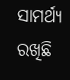ସାମର୍ଥ୍ୟ ରଖିଛି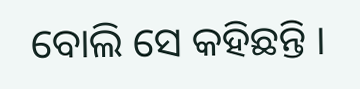ବୋଲି ସେ କହିଛନ୍ତି ।